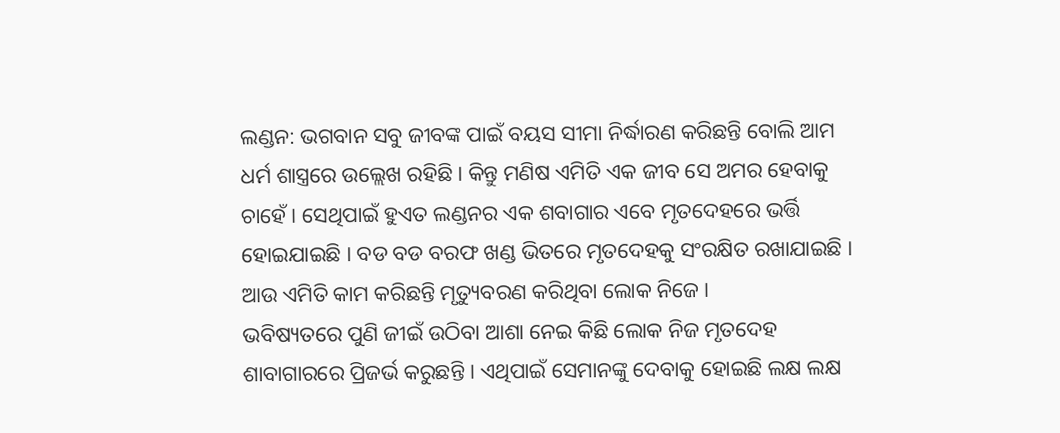ଲଣ୍ଡନ: ଭଗବାନ ସବୁ ଜୀବଙ୍କ ପାଇଁ ବୟସ ସୀମା ନିର୍ଦ୍ଧାରଣ କରିଛନ୍ତି ବୋଲି ଆମ ଧର୍ମ ଶାସ୍ତ୍ରରେ ଉଲ୍ଲେଖ ରହିଛି । କିନ୍ତୁ ମଣିଷ ଏମିତି ଏକ ଜୀବ ସେ ଅମର ହେବାକୁ ଚାହେଁ । ସେଥିପାଇଁ ହୁଏତ ଲଣ୍ଡନର ଏକ ଶବାଗାର ଏବେ ମୃତଦେହରେ ଭର୍ତ୍ତି ହୋଇଯାଇଛି । ବଡ ବଡ ବରଫ ଖଣ୍ଡ ଭିତରେ ମୃତଦେହକୁ ସଂରକ୍ଷିତ ରଖାଯାଇଛି । ଆଉ ଏମିତି କାମ କରିଛନ୍ତି ମୃତ୍ୟୁବରଣ କରିଥିବା ଲୋକ ନିଜେ ।
ଭବିଷ୍ୟତରେ ପୁଣି ଜୀଇଁ ଉଠିବା ଆଶା ନେଇ କିଛି ଲୋକ ନିଜ ମୃତଦେହ ଶାବାଗାରରେ ପ୍ରିଜର୍ଭ କରୁଛନ୍ତି । ଏଥିପାଇଁ ସେମାନଙ୍କୁ ଦେବାକୁ ହୋଇଛି ଲକ୍ଷ ଲକ୍ଷ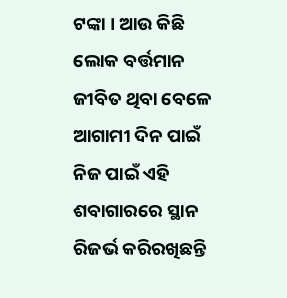ଟଙ୍କା । ଆଉ କିଛି ଲୋକ ବର୍ତ୍ତମାନ ଜୀବିତ ଥିବା ବେଳେ ଆଗାମୀ ଦିନ ପାଇଁ ନିଜ ପାଇଁ ଏହି ଶବାଗାରରେ ସ୍ଥାନ ରିଜର୍ଭ କରିରଖିଛନ୍ତି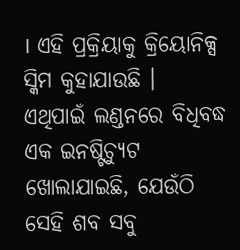। ଏହି ପ୍ରକ୍ରିୟାକୁ କ୍ରିୟୋନିକ୍ସ ସ୍କିମ କୁହାଯାଉଛି ।
ଏଥିପାଇଁ ଲଣ୍ଡନରେ ବିଧିବଦ୍ଧ ଏକ ଇନଷ୍ଟିଚ୍ୟୁଟ ଖୋଲାଯାଇଛି, ଯେଉଁଠି ସେହି ଶବ ସବୁ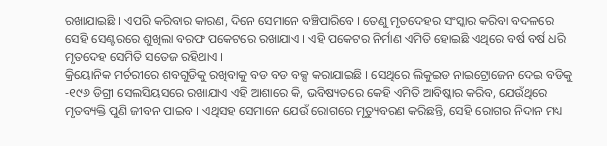ରଖାଯାଇଛି । ଏପରି କରିବାର କାରଣ, ଦିନେ ସେମାନେ ବଞ୍ଚିପାରିବେ । ତେଣୁ ମୃତଦେହର ସଂସ୍କାର କରିବା ବଦଳରେ ସେହି ସେଣ୍ଟରରେ ଶୁଖିଲା ବରଫ ପକେଟରେ ରଖାଯାଏ । ଏହି ପକେଟର ନିର୍ମାଣ ଏମିତି ହୋଇଛି ଏଥିରେ ବର୍ଷ ବର୍ଷ ଧରି ମୃତଦେହ ସେମିତି ସତେଜ ରହିଥାଏ ।
କ୍ରିୟୋନିକ ମର୍ଚରୀରେ ଶବଗୁଡିକୁ ରଖିବାକୁ ବଡ ବଡ ବକ୍ସ କରାଯାଇଛି । ସେଥିରେ ଲିକୁଇଡ ନାଇଟ୍ରୋଜେନ ଦେଇ ବଡିକୁ -୧୯୬ ଡିଗ୍ରୀ ସେଲସିୟସରେ ରଖାଯାଏ ଏହି ଆଶାରେ କି, ଭବିଷ୍ୟତରେ କେହି ଏମିତି ଆବିଷ୍କାର କରିବ, ଯେଉଁଥିରେ ମୃତବ୍ୟକ୍ତି ପୁଣି ଜୀବନ ପାଇବ । ଏଥିସହ ସେମାନେ ଯେଉଁ ରୋଗରେ ମୃତ୍ୟୁବରଣ କରିଛନ୍ତି, ସେହି ରୋଗର ନିଦାନ ମଧ୍ୟ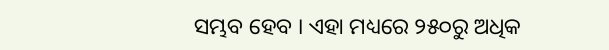ସମ୍ଭବ ହେବ । ଏହା ମଧ୍ୟରେ ୨୫୦ରୁ ଅଧିକ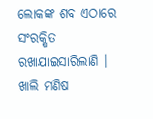ଲୋକଙ୍କ ଶବ ଏଠାରେ ସଂରକ୍ଷିତ ରଖାଯାଇସାରିଲାଣି ।
ଖାଲି ମଣିଷ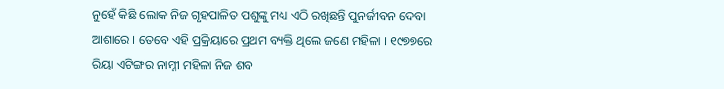ନୁହେଁ କିଛି ଲୋକ ନିଜ ଗୃହପାଳିତ ପଶୁଙ୍କୁ ମଧ୍ୟ ଏଠି ରଖିଛନ୍ତି ପୁନର୍ଜୀବନ ଦେବା ଆଶାରେ । ତେବେ ଏହି ପ୍ରକ୍ରିୟାରେ ପ୍ରଥମ ବ୍ୟକ୍ତି ଥିଲେ ଜଣେ ମହିଳା । ୧୯୭୭ରେ ରିୟା ଏଟିଙ୍ଗର ନାମ୍ନୀ ମହିଳା ନିଜ ଶବ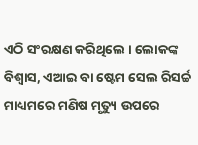ଏଠି ସଂରକ୍ଷଣ କରିଥିଲେ । ଲୋକଙ୍କ ବିଶ୍ୱାସ, ଏଆଇ ବା ଷ୍ଟେମ ସେଲ ରିସର୍ଚ୍ଚ ମାଧ୍ୟମରେ ମଣିଷ ମୃତ୍ୟୁ ଉପରେ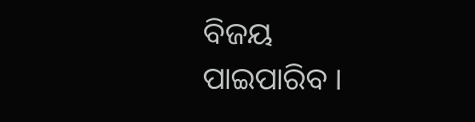ବିଜୟ ପାଇପାରିବ ।